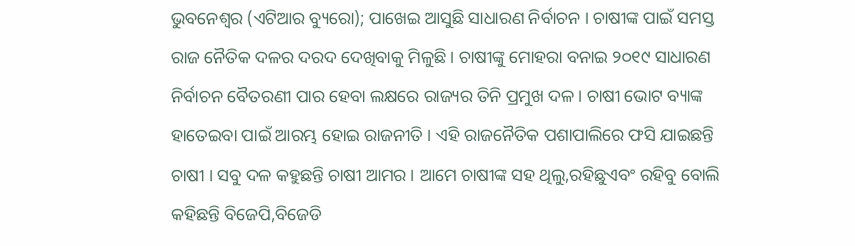ଭୁବନେଶ୍ୱର (ଏଟିଆର ବ୍ୟୁରୋ); ପାଖେଇ ଆସୁଛି ସାଧାରଣ ନିର୍ବାଚନ । ଚାଷୀଙ୍କ ପାଇଁ ସମସ୍ତ ରାଜ ନୈତିକ ଦଳର ଦରଦ ଦେଖିବାକୁ ମିଳୁଛି । ଚାଷୀଙ୍କୁ ମୋହରା ବନାଇ ୨୦୧୯ ସାଧାରଣ ନିର୍ବାଚନ ବୈତରଣୀ ପାର ହେବା ଲକ୍ଷରେ ରାଜ୍ୟର ତିନି ପ୍ରମୁଖ ଦଳ । ଚାଷୀ ଭୋଟ ବ୍ୟାଙ୍କ ହାତେଇବା ପାଇଁ ଆରମ୍ଭ ହୋଇ ରାଜନୀତି । ଏହି ରାଜନୈତିକ ପଶାପାଲିରେ ଫସି ଯାଇଛନ୍ତି ଚାଷୀ । ସବୁ ଦଳ କହୁଛନ୍ତି ଚାଷୀ ଆମର । ଆମେ ଚାଷୀଙ୍କ ସହ ଥିଲୁ,ରହିଛୁଏବଂ ରହିବୁ ବୋଲି କହିଛନ୍ତି ବିଜେପି,ବିଜେଡି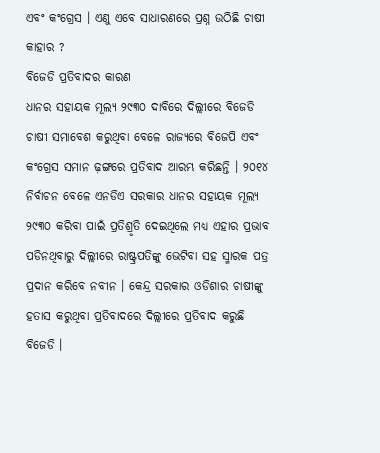ଏବଂ କଂଗ୍ରେସ । ଏଣୁ ଏବେ ସାଧାରଣରେ ପ୍ରଶ୍ନ ଉଠିଛି ଚାଷୀ କାହାର ?
ବିଜେଡି ପ୍ରତିବାଦର କାରଣ
ଧାନର ସହାୟକ ମୂଲ୍ୟ ୨୯୩୦ ଦାବିରେ ଦିଲ୍ଲୀରେ ବିଜେଡି ଚାଷୀ ସମାବେଶ କରୁଥିବା ବେଳେ ରାଜ୍ୟରେ ବିଜେପି ଏବଂ କଂଗ୍ରେସ ସମାନ ଢ଼ଙ୍ଗରେ ପ୍ରତିବାଦ ଆରମ୍ଭ କରିଛନ୍ତି । ୨୦୧୪ ନିର୍ବାଚନ ବେଳେ ଏନଡିଏ ସରକାର ଧାନର ସହାୟକ ମୂଲ୍ୟ ୨୯୩୦ କରିବା ପାଇଁ ପ୍ରତିଶ୍ରୃତି ଦେଇଥିଲେ ମଧ୍ୟ ଏହାର ପ୍ରଭାବ ପଡିନଥିବାରୁ ଦିଲ୍ଲୀରେ ରାଷ୍ଟ୍ରପତିଙ୍କୁ ଭେଟିବା ସହ ସ୍ମାରକ ପତ୍ର ପ୍ରଦାନ କରିବେ ନବୀନ । କେନ୍ଦ୍ର ସରକାର ଓଡିଶାର ଚାଷୀଙ୍କୁ ହତାସ କରୁଥିବା ପ୍ରତିବାଦରେ ଦିଲ୍ଲୀରେ ପ୍ରତିବାଦ କରୁଛି ବିଜେଡି ।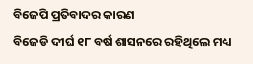ବିଜେପି ପ୍ରତିବାଦର କାରଣ
ବିଜେଡି ଦୀର୍ଘ ୧୮ ବର୍ଷ ଶାସନରେ ରହିଥିଲେ ମଧ୍ୟ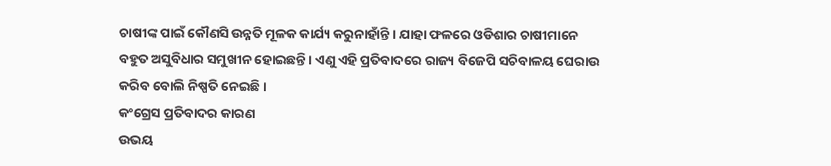ଚାଷୀଙ୍କ ପାଇଁ କୌଣସି ଉନ୍ନତି ମୂଳକ କାର୍ଯ୍ୟ କରୁନାହାଁନ୍ତି । ଯାହା ଫଳରେ ଓଡିଶାର ଚାଷୀମାନେ ବହୁତ ଅସୁବିଧାର ସମୁଖୀନ ହୋଇଛନ୍ତି । ଏଣୁ ଏହି ପ୍ରତିବାଦରେ ରାଜ୍ୟ ବିଜେପି ସଚିବାଳୟ ଘେରାଉ କରିବ ବୋଲି ନିଷ୍ପତି ନେଇଛି ।
କଂଗ୍ରେସ ପ୍ରତିବାଦର କାରଣ
ଉଭୟ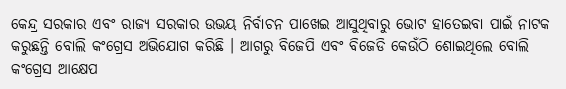କେନ୍ଦ୍ର ସରକାର ଏବଂ ରାଜ୍ୟ ସରକାର ଉଭୟ ନିର୍ବାଚନ ପାଖେଇ ଆସୁଥିବାରୁ ଭୋଟ ହାତେଇବା ପାଇଁ ନାଟକ କରୁଛନ୍ତି ବୋଲି କଂଗ୍ରେସ ଅଭିଯୋଗ କରିଛି । ଆଗରୁ ବିଜେପି ଏବଂ ବିଜେଡି କେଉଁଠି ଶୋଇଥିଲେ ବୋଲି କଂଗ୍ରେସ ଆକ୍ଷେପ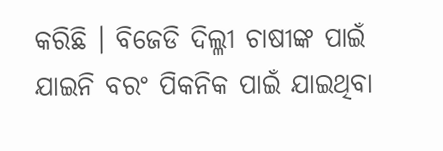କରିଛି । ବିଜେଡି ଦିଲ୍ଳୀ ଚାଷୀଙ୍କ ପାଇଁ ଯାଇନି ବରଂ ପିକନିକ ପାଇଁ ଯାଇଥିବା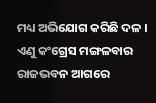ମଧ୍ୟ ଅଭିଯୋଗ କରିଛି ଦଳ । ଏଣୁ କଂଗ୍ରେସ ମଙ୍ଗଳବାର ରାଜଭବନ ଆଗରେ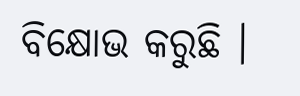ବିକ୍ଷୋଭ କରୁଛି ।